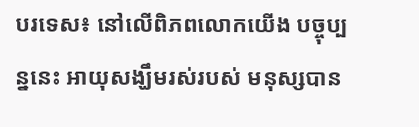បរទេស៖ នៅលើពិភពលោកយើង បច្ចុប្បន្ននេះ អាយុសង្ឃឹមរស់របស់ មនុស្សបាន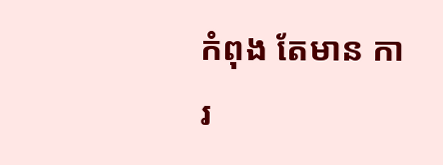កំពុង តែមាន ការ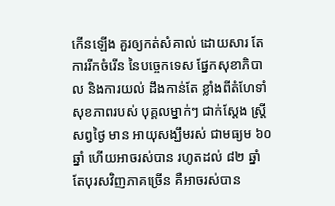កើនឡើង គួរឲ្យកត់សំគាល់ ដោយសារ តែ ការរីកចំរើន នៃបច្ចេកទេស ផ្នែកសុខាភិបាល និងការយល់ ដឹងកាន់តែ ខ្លាំងពីតំហែទាំ សុខភាពរបស់ បុគ្គលម្នាក់ៗ ជាក់ស្តែង ស្ត្រីសព្វថ្ងៃ មាន អាយុសង្ឃឹមរស់ ជាមធ្យម ៦០ ឆ្នាំ ហើយអាចរស់បាន រហូតដល់ ៨២ ឆ្នាំ តែបុរសវិញភាគច្រើន គឺអាចរស់បាន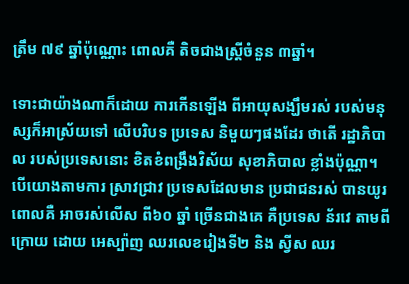ត្រឹម ៧៩ ឆ្នាំប៉ុណ្ណោះ ពោលគឺ តិចជាងស្ត្រីចំនួន ៣ឆ្នាំ។

ទោះជាយ៉ាងណាក៏ដោយ ការកើនឡើង ពីអាយុសង្ឃឹមរស់ របស់មនុស្សក៏អាស្រ័យទៅ លើបរិបទ ប្រទេស និមួយៗផងដែរ ថាតើ រដ្ឋាភិបាល របស់ប្រទេសនោះ ខិតខំពង្រឹងវិស័យ សុខាភិបាល ខ្លាំងប៉ុណ្ណា។ បើយោងតាមការ ស្រាវជ្រាវ ប្រទេសដែលមាន ប្រជាជនរស់ បានយូរ ពោលគឺ អាចរស់លើស ពី៦០ ឆ្នាំ ច្រើនជាងគេ គឺប្រទេស ន័រវេ តាមពីក្រោយ ដោយ អេស្ប៉ាញ ឈរលេខរៀងទី២ និង ស្វីស ឈរ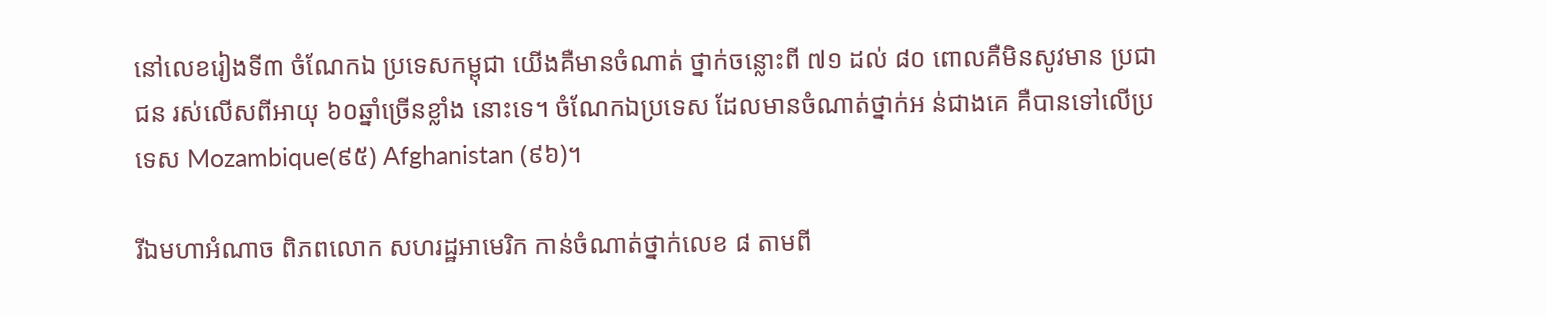នៅលេខរៀងទី៣ ចំណែកឯ ប្រទេសកម្ពុជា យើងគឺមានចំណាត់ ថ្នាក់ចន្លោះពី ៧១ ដល់ ៨០ ពោលគឺមិនសូវមាន ប្រជាជន រស់លើសពីអាយុ ៦០ឆ្នាំច្រើនខ្លាំង នោះទេ។ ចំណែកឯប្រទេស ដែលមានចំណាត់ថ្នាក់អ ន់ជាងគេ គឺបានទៅលើប្រទេស Mozambique(៩៥) Afghanistan (៩៦)។

រីឯមហាអំណាច ពិភពលោក សហរដ្ឋអាមេរិក កាន់ចំណាត់ថ្នាក់លេខ ៨ តាមពី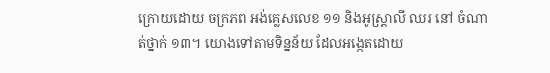ក្រោយដោយ ចក្រភព អង់គ្លេសលេខ ១១ និងអូស្ត្រាលី ឈរ នៅ ចំណាត់ថ្នាក់ ១៣។ យោងទៅតាមទិន្នន័យ ដែលអង្កេតដោយ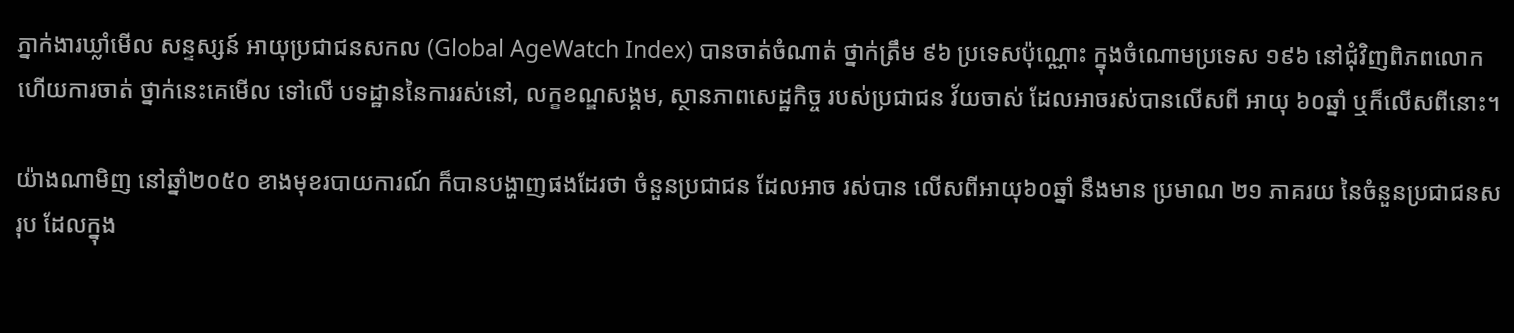ភ្នាក់ងារឃ្លាំមើល សន្ទស្សន៍ អាយុប្រជាជនសកល (Global AgeWatch Index) បានចាត់ចំណាត់ ថ្នាក់ត្រឹម ៩៦ ប្រទេសប៉ុណ្ណោះ ក្នុងចំណោមប្រទេស ១៩៦ នៅជុំវិញពិភពលោក ហើយការចាត់ ថ្នាក់នេះគេមើល ទៅលើ បទដ្ឋាននៃការរស់នៅ, លក្ខខណ្ឌសង្គម, ស្ថានភាពសេដ្ឋកិច្ច របស់ប្រជាជន វ័យចាស់ ដែលអាចរស់បានលើសពី អាយុ ៦០ឆ្នាំ ឬក៏លើសពីនោះ។

យ៉ាងណាមិញ នៅឆ្នាំ២០៥០ ខាងមុខរបាយការណ៍ ក៏បានបង្ហាញផងដែរថា ចំនួនប្រជាជន ដែលអាច រស់បាន លើសពីអាយុ៦០ឆ្នាំ នឹងមាន ប្រមាណ ២១ ភាគរយ នៃចំនួនប្រជាជនសរុប ដែលក្នុង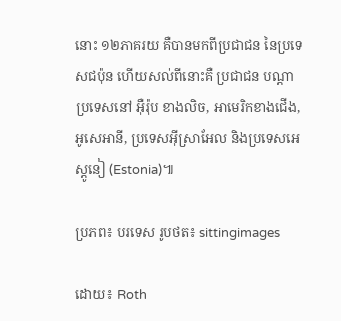នោះ ១២ភាគរយ គឺបានមកពីប្រជាជន នៃប្រទេសជប៉ុន ហើយសល់ពីនោះគឺ ប្រជាជន បណ្តាប្រទេសនៅ អ៊ឺរ៉ុប ខាងលិច, អាមេរិកខាងជើង, អូសេអានី, ប្រទេសអ៊ីស្រាអែល និងប្រទេសអេស្តូនៀ (Estonia)៕

ប្រភព៖ បរទេស រូបថត៖ sittingimages

ដោយ៖ Roth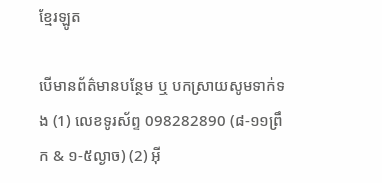ខ្មែរឡូត

បើមានព័ត៌មានបន្ថែម ឬ បកស្រាយសូមទាក់ទង (1) លេខទូរស័ព្ទ 098282890 (៨-១១ព្រឹក & ១-៥ល្ងាច) (2) អ៊ី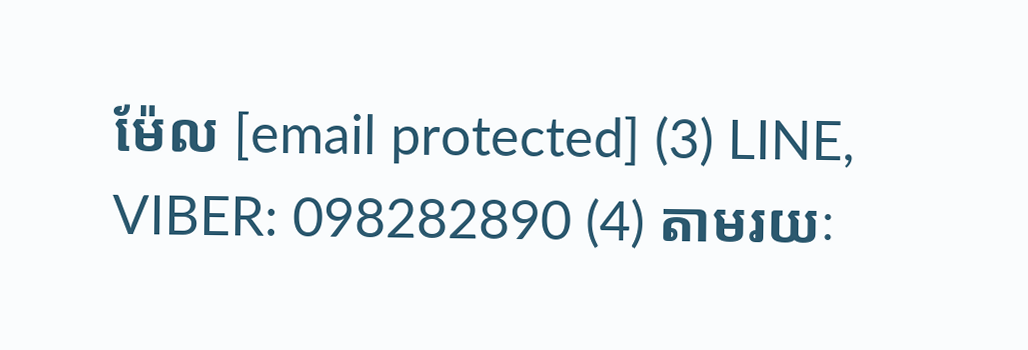ម៉ែល [email protected] (3) LINE, VIBER: 098282890 (4) តាមរយៈ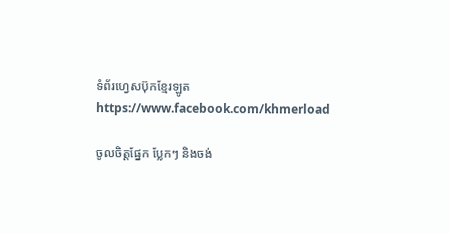ទំព័រហ្វេសប៊ុកខ្មែរឡូត https://www.facebook.com/khmerload

ចូលចិត្តផ្នែក ប្លែកៗ និងចង់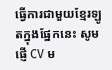ធ្វើការជាមួយខ្មែរឡូតក្នុងផ្នែកនេះ សូមផ្ញើ CV ម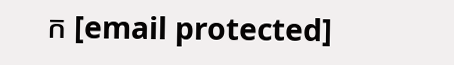ក [email protected]